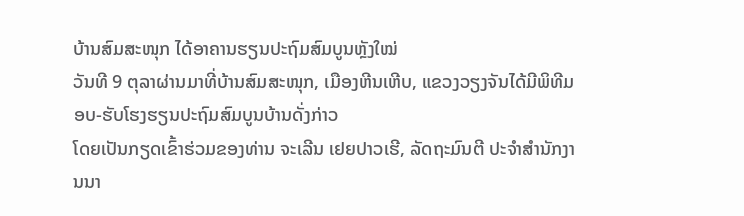ບ້ານສົມສະໜຸກ ໄດ້ອາຄານຮຽນປະຖົມສົມບູນຫຼັງໃໝ່
ວັນທີ 9 ຕຸລາຜ່ານມາທີ່ບ້ານສົມສະໜຸກ, ເມືອງຫີນເຫີບ, ແຂວງວຽງຈັນໄດ້ມີພິທີມອບ-ຮັບໂຮງຮຽນປະຖົມສົມບູນບ້ານດັ່ງກ່າວ
ໂດຍເປັນກຽດເຂົ້າຮ່ວມຂອງທ່ານ ຈະເລີນ ເຢຍປາວເຮີ, ລັດຖະມົນຕີ ປະຈຳສຳນັກງານນາ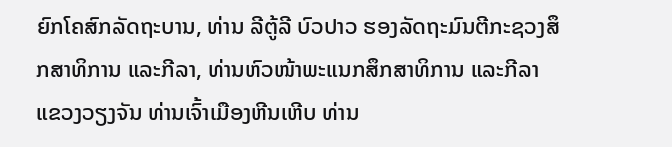ຍົກໂຄສົກລັດຖະບານ, ທ່ານ ລີຕູ້ລີ ບົວປາວ ຮອງລັດຖະມົນຕີກະຊວງສຶກສາທິການ ແລະກີລາ, ທ່ານຫົວໜ້າພະແນກສຶກສາທິການ ແລະກີລາແຂວງວຽງຈັນ ທ່ານເຈົ້າເມືອງຫີນເຫີບ ທ່ານ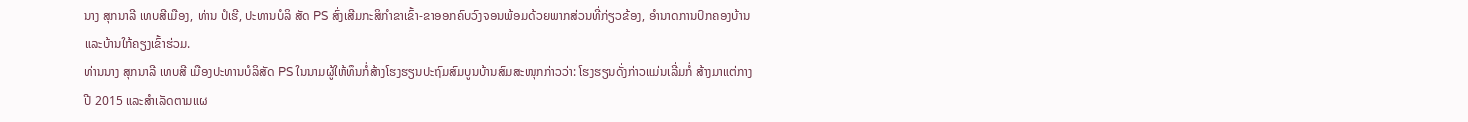ນາງ ສຸກນາລີ ເທບສີເມືອງ, ທ່ານ ປໍເຮີ, ປະທານບໍລິ ສັດ PS ສົ່ງເສີມກະສິກຳຂາເຂົ້າ-ຂາອອກຄົບວົງຈອນພ້ອມດ້ວຍພາກສ່ວນທີ່ກ່ຽວຂ້ອງ, ອຳນາດການປົກຄອງບ້ານ ແລະບ້ານໃກ້ຄຽງເຂົ້າຮ່ວມ.
ທ່ານນາງ ສຸກນາລີ ເທບສີ ເມືອງປະທານບໍລິສັດ PS ໃນນາມຜູ້ໃຫ້ທຶນກໍ່ສ້າງໂຮງຮຽນປະຖົມສົມບູນບ້ານສົມສະໜຸກກ່າວວ່າ: ໂຮງຮຽນດັ່ງກ່າວແມ່ນເລີ່ມກໍ່ ສ້າງມາແຕ່ກາງປີ 2015 ແລະສຳເລັດຕາມແຜ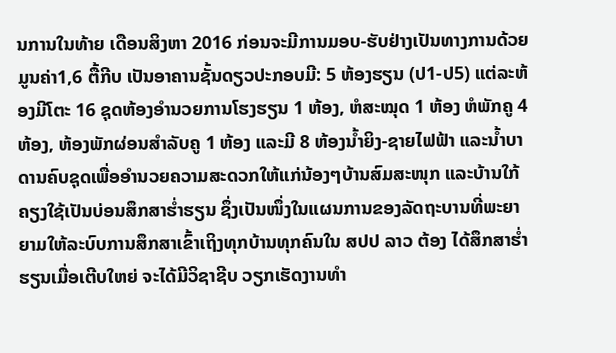ນການໃນທ້າຍ ເດືອນສິງຫາ 2016 ກ່ອນຈະມີການມອບ-ຮັບຢ່າງເປັນທາງການດ້ວຍມູນຄ່າ1,6 ຕື້ກີບ ເປັນອາຄານຊັ້ນດຽວປະກອບມີ: 5 ຫ້ອງຮຽນ (ປ1-ປ5) ແຕ່ລະຫ້ອງມີໂຕະ 16 ຊຸດຫ້ອງອຳນວຍການໂຮງຮຽນ 1 ຫ້ອງ, ຫໍສະໝຸດ 1 ຫ້ອງ ຫໍພັກຄູ 4 ຫ້ອງ, ຫ້ອງພັກຜ່ອນສຳລັບຄູ 1 ຫ້ອງ ແລະມີ 8 ຫ້ອງນ້ຳຍິງ-ຊາຍໄຟຟ້າ ແລະນ້ຳບາດານຄົບຊຸດເພື່ອອຳນວຍຄວາມສະດວກໃຫ້ແກ່ນ້ອງໆບ້ານສົມສະໜຸກ ແລະບ້ານໃກ້ຄຽງໃຊ້ເປັນບ່ອນສຶກສາຮ່ຳຮຽນ ຊຶ່ງເປັນໜຶ່ງໃນແຜນການຂອງລັດຖະບານທີ່ພະຍາຍາມໃຫ້ລະບົບການສຶກສາເຂົ້າເຖິງທຸກບ້ານທຸກຄົນໃນ ສປປ ລາວ ຕ້ອງ ໄດ້ສຶກສາຮ່ຳຮຽນເມື່ອເຕີບໃຫຍ່ ຈະໄດ້ມີວິຊາຊີບ ວຽກເຮັດງານທຳ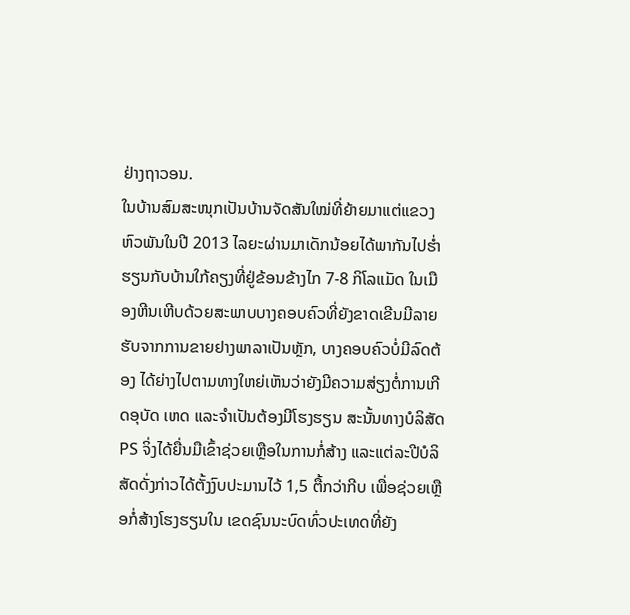ຢ່າງຖາວອນ.
ໃນບ້ານສົມສະໜຸກເປັນບ້ານຈັດສັນໃໝ່ທີ່ຍ້າຍມາແຕ່ແຂວງຫົວພັນໃນປີ 2013 ໄລຍະຜ່ານມາເດັກນ້ອຍໄດ້ພາກັນໄປຮ່ຳຮຽນກັບບ້ານໃກ້ຄຽງທີ່ຢູ່ຂ້ອນຂ້າງໄກ 7-8 ກິໂລແມັດ ໃນເມືອງຫີນເຫີບດ້ວຍສະພາບບາງຄອບຄົວທີ່ຍັງຂາດເຂີນມີລາຍຮັບຈາກການຂາຍຢາງພາລາເປັນຫຼັກ, ບາງຄອບຄົວບໍ່ມີລົດຕ້ອງ ໄດ້ຍ່າງໄປຕາມທາງໃຫຍ່ເຫັນວ່າຍັງມີຄວາມສ່ຽງຕໍ່ການເກີດອຸບັດ ເຫດ ແລະຈຳເປັນຕ້ອງມີໂຮງຮຽນ ສະນັ້ນທາງບໍລິສັດ PS ຈິ່ງໄດ້ຍື່ນມືເຂົ້າຊ່ວຍເຫຼືອໃນການກໍ່ສ້າງ ແລະແຕ່ລະປີບໍລິສັດດັ່ງກ່າວໄດ້ຕັ້ງງົບປະມານໄວ້ 1,5 ຕື້ກວ່າກີບ ເພື່ອຊ່ວຍເຫຼືອກໍ່ສ້າງໂຮງຮຽນໃນ ເຂດຊົນນະບົດທົ່ວປະເທດທີ່ຍັງ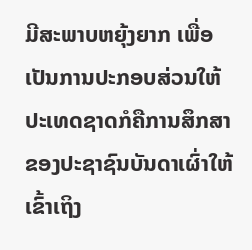ມີສະພາບຫຍຸ້ງຍາກ ເພື່ອເປັນການປະກອບສ່ວນໃຫ້ປະເທດຊາດກໍຄືການສຶກສາຂອງປະຊາຊົນບັນດາເຜົ່າໃຫ້ເຂົ້າເຖິງ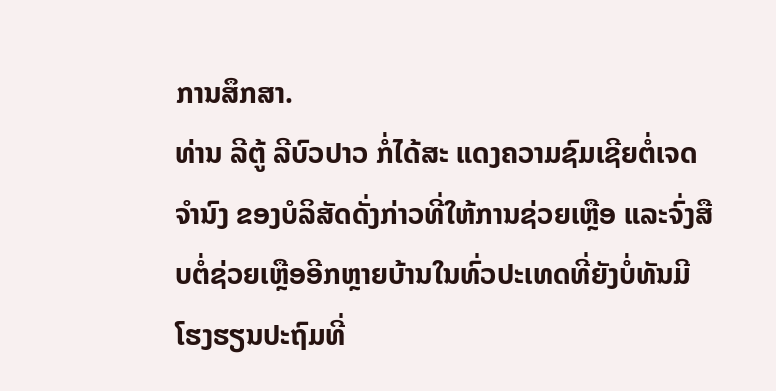ການສຶກສາ.
ທ່ານ ລີຕູ້ ລີບົວປາວ ກໍ່ໄດ້ສະ ແດງຄວາມຊົມເຊີຍຕໍ່ເຈດຈຳນົງ ຂອງບໍລິສັດດັ່ງກ່າວທີ່ໃຫ້ການຊ່ວຍເຫຼືອ ແລະຈົ່ງສືບຕໍ່ຊ່ວຍເຫຼືອອີກຫຼາຍບ້ານໃນທົ່ວປະເທດທີ່ຍັງບໍ່ທັນມີໂຮງຮຽນປະຖົມທີ່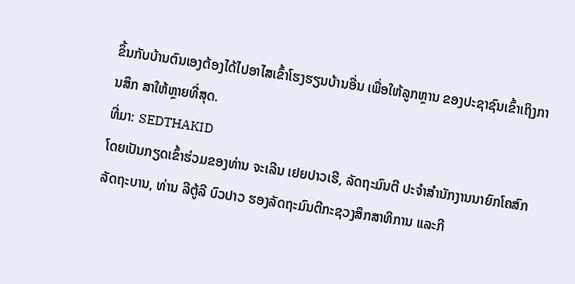ຂຶ້ນກັບບ້ານຕົນເອງຕ້ອງໄດ້ໄປອາໄສເຂົ້າໂຮງຮຽນບ້ານອື່ນ ເພື່ອໃຫ້ລູກຫຼານ ຂອງປະຊາຊົນເຂົ້າເຖິງການສຶກ ສາໃຫ້ຫຼາຍທີ່ສຸດ.
ທີ່ມາ: SEDTHAKID
ໂດຍເປັນກຽດເຂົ້າຮ່ວມຂອງທ່ານ ຈະເລີນ ເຢຍປາວເຮີ, ລັດຖະມົນຕີ ປະຈຳສຳນັກງານນາຍົກໂຄສົກລັດຖະບານ, ທ່ານ ລີຕູ້ລີ ບົວປາວ ຮອງລັດຖະມົນຕີກະຊວງສຶກສາທິການ ແລະກີ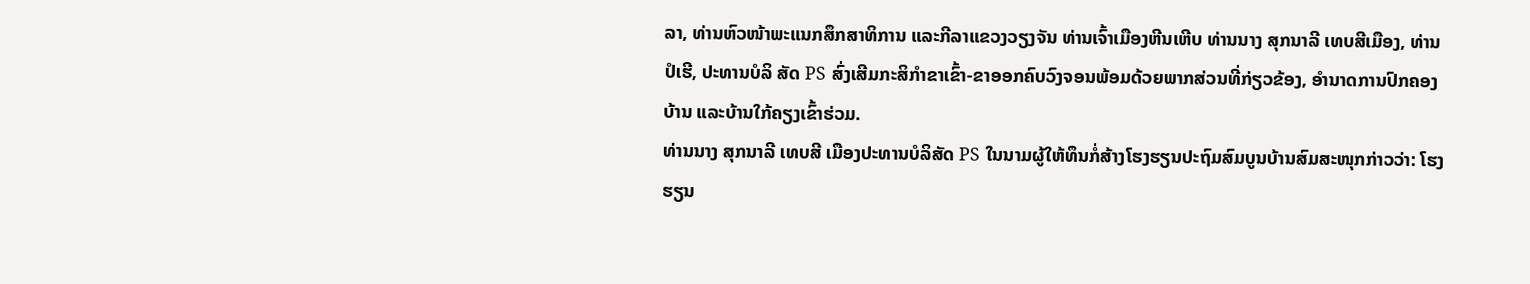ລາ, ທ່ານຫົວໜ້າພະແນກສຶກສາທິການ ແລະກີລາແຂວງວຽງຈັນ ທ່ານເຈົ້າເມືອງຫີນເຫີບ ທ່ານນາງ ສຸກນາລີ ເທບສີເມືອງ, ທ່ານ ປໍເຮີ, ປະທານບໍລິ ສັດ PS ສົ່ງເສີມກະສິກຳຂາເຂົ້າ-ຂາອອກຄົບວົງຈອນພ້ອມດ້ວຍພາກສ່ວນທີ່ກ່ຽວຂ້ອງ, ອຳນາດການປົກຄອງບ້ານ ແລະບ້ານໃກ້ຄຽງເຂົ້າຮ່ວມ.
ທ່ານນາງ ສຸກນາລີ ເທບສີ ເມືອງປະທານບໍລິສັດ PS ໃນນາມຜູ້ໃຫ້ທຶນກໍ່ສ້າງໂຮງຮຽນປະຖົມສົມບູນບ້ານສົມສະໜຸກກ່າວວ່າ: ໂຮງຮຽນ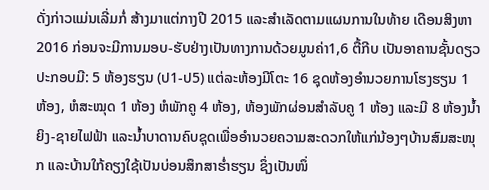ດັ່ງກ່າວແມ່ນເລີ່ມກໍ່ ສ້າງມາແຕ່ກາງປີ 2015 ແລະສຳເລັດຕາມແຜນການໃນທ້າຍ ເດືອນສິງຫາ 2016 ກ່ອນຈະມີການມອບ-ຮັບຢ່າງເປັນທາງການດ້ວຍມູນຄ່າ1,6 ຕື້ກີບ ເປັນອາຄານຊັ້ນດຽວປະກອບມີ: 5 ຫ້ອງຮຽນ (ປ1-ປ5) ແຕ່ລະຫ້ອງມີໂຕະ 16 ຊຸດຫ້ອງອຳນວຍການໂຮງຮຽນ 1 ຫ້ອງ, ຫໍສະໝຸດ 1 ຫ້ອງ ຫໍພັກຄູ 4 ຫ້ອງ, ຫ້ອງພັກຜ່ອນສຳລັບຄູ 1 ຫ້ອງ ແລະມີ 8 ຫ້ອງນ້ຳຍິງ-ຊາຍໄຟຟ້າ ແລະນ້ຳບາດານຄົບຊຸດເພື່ອອຳນວຍຄວາມສະດວກໃຫ້ແກ່ນ້ອງໆບ້ານສົມສະໜຸກ ແລະບ້ານໃກ້ຄຽງໃຊ້ເປັນບ່ອນສຶກສາຮ່ຳຮຽນ ຊຶ່ງເປັນໜຶ່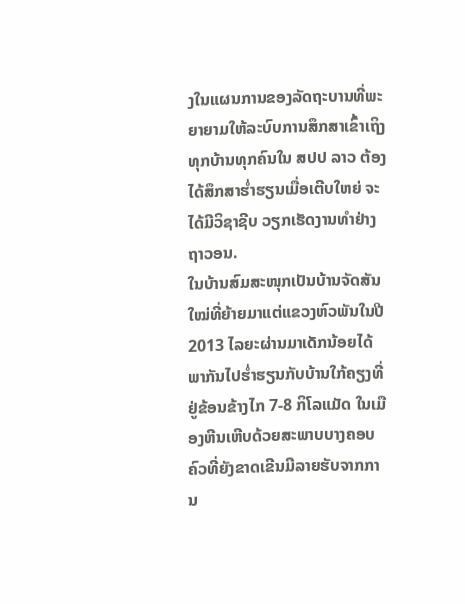ງໃນແຜນການຂອງລັດຖະບານທີ່ພະຍາຍາມໃຫ້ລະບົບການສຶກສາເຂົ້າເຖິງທຸກບ້ານທຸກຄົນໃນ ສປປ ລາວ ຕ້ອງ ໄດ້ສຶກສາຮ່ຳຮຽນເມື່ອເຕີບໃຫຍ່ ຈະໄດ້ມີວິຊາຊີບ ວຽກເຮັດງານທຳຢ່າງຖາວອນ.
ໃນບ້ານສົມສະໜຸກເປັນບ້ານຈັດສັນໃໝ່ທີ່ຍ້າຍມາແຕ່ແຂວງຫົວພັນໃນປີ 2013 ໄລຍະຜ່ານມາເດັກນ້ອຍໄດ້ພາກັນໄປຮ່ຳຮຽນກັບບ້ານໃກ້ຄຽງທີ່ຢູ່ຂ້ອນຂ້າງໄກ 7-8 ກິໂລແມັດ ໃນເມືອງຫີນເຫີບດ້ວຍສະພາບບາງຄອບຄົວທີ່ຍັງຂາດເຂີນມີລາຍຮັບຈາກການ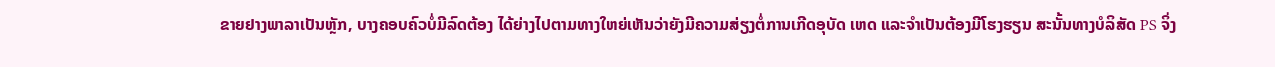ຂາຍຢາງພາລາເປັນຫຼັກ, ບາງຄອບຄົວບໍ່ມີລົດຕ້ອງ ໄດ້ຍ່າງໄປຕາມທາງໃຫຍ່ເຫັນວ່າຍັງມີຄວາມສ່ຽງຕໍ່ການເກີດອຸບັດ ເຫດ ແລະຈຳເປັນຕ້ອງມີໂຮງຮຽນ ສະນັ້ນທາງບໍລິສັດ PS ຈິ່ງ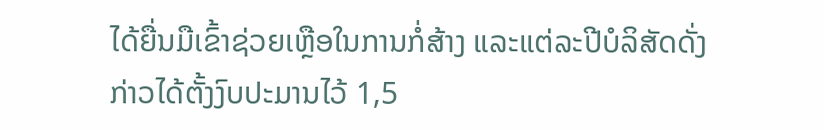ໄດ້ຍື່ນມືເຂົ້າຊ່ວຍເຫຼືອໃນການກໍ່ສ້າງ ແລະແຕ່ລະປີບໍລິສັດດັ່ງກ່າວໄດ້ຕັ້ງງົບປະມານໄວ້ 1,5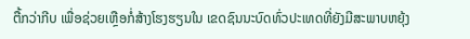ຕື້ກວ່າກີບ ເພື່ອຊ່ວຍເຫຼືອກໍ່ສ້າງໂຮງຮຽນໃນ ເຂດຊົນນະບົດທົ່ວປະເທດທີ່ຍັງມີສະພາບຫຍຸ້ງ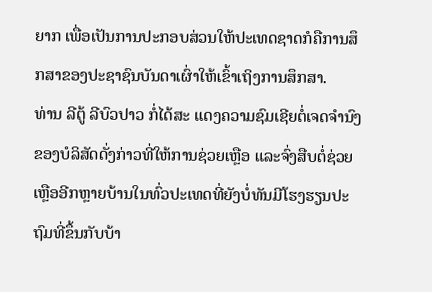ຍາກ ເພື່ອເປັນການປະກອບສ່ວນໃຫ້ປະເທດຊາດກໍຄືການສຶກສາຂອງປະຊາຊົນບັນດາເຜົ່າໃຫ້ເຂົ້າເຖິງການສຶກສາ.
ທ່ານ ລີຕູ້ ລີບົວປາວ ກໍ່ໄດ້ສະ ແດງຄວາມຊົມເຊີຍຕໍ່ເຈດຈຳນົງ ຂອງບໍລິສັດດັ່ງກ່າວທີ່ໃຫ້ການຊ່ວຍເຫຼືອ ແລະຈົ່ງສືບຕໍ່ຊ່ວຍເຫຼືອອີກຫຼາຍບ້ານໃນທົ່ວປະເທດທີ່ຍັງບໍ່ທັນມີໂຮງຮຽນປະຖົມທີ່ຂຶ້ນກັບບ້າ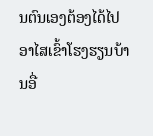ນຕົນເອງຕ້ອງໄດ້ໄປອາໄສເຂົ້າໂຮງຮຽນບ້ານອື່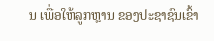ນ ເພື່ອໃຫ້ລູກຫຼານ ຂອງປະຊາຊົນເຂົ້າ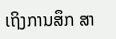ເຖິງການສຶກ ສາ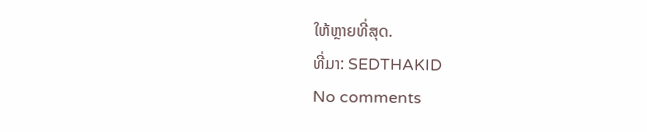ໃຫ້ຫຼາຍທີ່ສຸດ.
ທີ່ມາ: SEDTHAKID
No comments